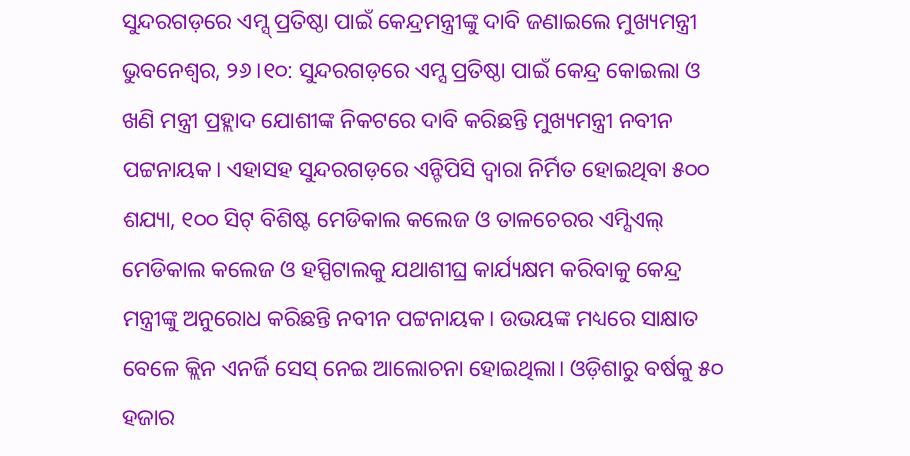ସୁନ୍ଦରଗଡ଼ରେ ଏମ୍ସ୍ ପ୍ରତିଷ୍ଠା ପାଇଁ କେନ୍ଦ୍ରମନ୍ତ୍ରୀଙ୍କୁ ଦାବି ଜଣାଇଲେ ମୁଖ୍ୟମନ୍ତ୍ରୀ
ଭୁବନେଶ୍ବର, ୨୬।୧୦: ସୁନ୍ଦରଗଡ଼ରେ ଏମ୍ସ ପ୍ରତିଷ୍ଠା ପାଇଁ କେନ୍ଦ୍ର କୋଇଲା ଓ ଖଣି ମନ୍ତ୍ରୀ ପ୍ରହ୍ଲାଦ ଯୋଶୀଙ୍କ ନିକଟରେ ଦାବି କରିଛନ୍ତି ମୁଖ୍ୟମନ୍ତ୍ରୀ ନବୀନ ପଟ୍ଟନାୟକ। ଏହାସହ ସୁନ୍ଦରଗଡ଼ରେ ଏନ୍ଟିପିସି ଦ୍ୱାରା ନିର୍ମିତ ହୋଇଥିବା ୫୦୦ ଶଯ୍ୟା, ୧୦୦ ସିଟ୍ ବିଶିଷ୍ଟ ମେଡିକାଲ କଲେଜ ଓ ତାଳଚେରର ଏମ୍ସିଏଲ୍ ମେଡିକାଲ କଲେଜ ଓ ହସ୍ପିଟାଲକୁ ଯଥାଶୀଘ୍ର କାର୍ଯ୍ୟକ୍ଷମ କରିବାକୁ କେନ୍ଦ୍ର ମନ୍ତ୍ରୀଙ୍କୁ ଅନୁରୋଧ କରିଛନ୍ତି ନବୀନ ପଟ୍ଟନାୟକ। ଉଭୟଙ୍କ ମଧ୍ୟରେ ସାକ୍ଷାତ ବେଳେ କ୍ଲିନ ଏନର୍ଜି ସେସ୍ ନେଇ ଆଲୋଚନା ହୋଇଥିଲା। ଓଡ଼ିଶାରୁ ବର୍ଷକୁ ୫୦ ହଜାର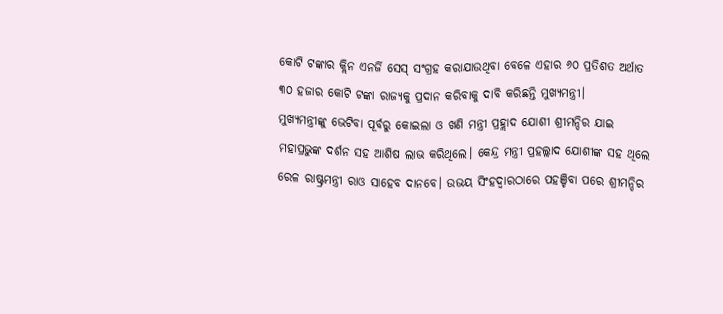କୋଟି ଟଙ୍କାର କ୍ଲିନ ଏନର୍ଜି ସେସ୍ ସଂଗ୍ରହ କରାଯାଉଥିବା ବେଳେ ଏହାର ୬୦ ପ୍ରତିଶତ ଅର୍ଥାତ ୩୦ ହଜାର କୋଟି ଟଙ୍କା ରାଜ୍ୟକୁ ପ୍ରଦାନ କରିବାକୁ ଦାବି କରିଛନ୍ତି ମୁଖ୍ୟମନ୍ତ୍ରୀ।
ମୁଖ୍ୟମନ୍ତ୍ରୀଙ୍କୁ ଭେଟିବା ପୂର୍ବରୁ କୋଇଲା ଓ ଖଣି ମନ୍ତ୍ରୀ ପ୍ରହ୍ଲାଦ ଯୋଶୀ ଶ୍ରୀମନ୍ଦିର ଯାଇ ମହାପ୍ରଭୁଙ୍କ ଦର୍ଶନ ସହ ଆଶିଷ ଲାଭ କରିଥିଲେ। କେନ୍ଦ୍ର ମନ୍ତ୍ରୀ ପ୍ରହଲ୍ଲାଦ ଯୋଶୀଙ୍କ ସହ ଥିଲେ ରେଳ ରାଷ୍ଟ୍ରମନ୍ତ୍ରୀ ରାଓ ସାହେବ ଦାନବେ। ଉଭୟ ସିଂହଦ୍ଵାରଠାରେ ପହଞ୍ଚିବା ପରେ ଶ୍ରୀମନ୍ଦିର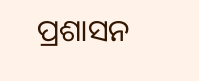ପ୍ରଶାସନ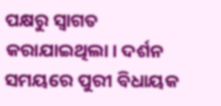ପକ୍ଷରୁ ସ୍ୱାଗତ କରାଯାଇଥିଲା। ଦର୍ଶନ ସମୟରେ ପୁରୀ ବିଧାୟକ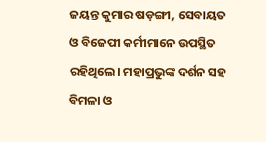ଜୟନ୍ତ କୁମାର ଷଡ଼ଙ୍ଗୀ, ସେବାୟତ ଓ ବିଜେପୀ କର୍ମୀମାନେ ଉପସ୍ଥିତ ରହିଥିଲେ। ମହାପ୍ରଭୁଙ୍କ ଦର୍ଶନ ସହ ବିମଳା ଓ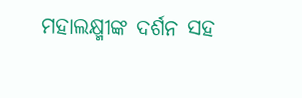ମହାଲକ୍ଷ୍ମୀଙ୍କ ଦର୍ଶନ ସହ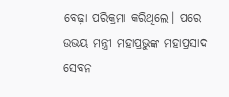ବେଢ଼ା ପରିକ୍ରମା କରିଥିଲେ। ପରେ ଉଭୟ ମନ୍ତ୍ରୀ ମହାପ୍ରଭୁଙ୍କ ମହାପ୍ରସାଦ ସେବନ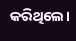କରିଥିଲେ।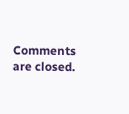Comments are closed.